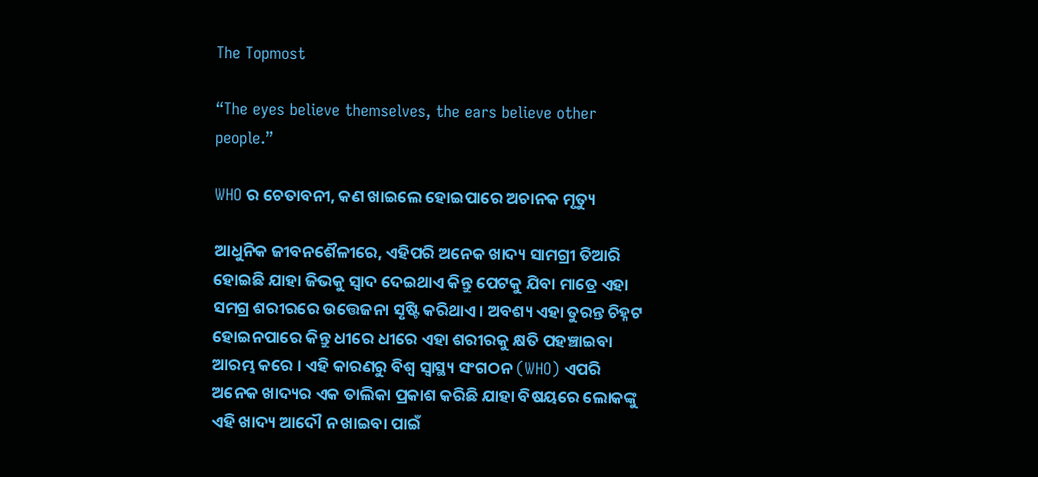The Topmost

“The eyes believe themselves, the ears believe other people.”

WHO ର ଚେତାବନୀ, କଣ ଖାଇଲେ ହୋଇପାରେ ଅଚାନକ ମୃତ୍ୟୁ

ଆଧୁନିକ ଜୀବନଶୈଳୀରେ, ଏହିପରି ଅନେକ ଖାଦ୍ୟ ସାମଗ୍ରୀ ତିଆରି ହୋଇଛି ଯାହା ଜିଭକୁ ସ୍ୱାଦ ଦେଇଥାଏ କିନ୍ତୁ ପେଟକୁ ଯିବା ମାତ୍ରେ ଏହା ସମଗ୍ର ଶରୀରରେ ଉତ୍ତେଜନା ସୃଷ୍ଟି କରିଥାଏ । ଅବଶ୍ୟ ଏହା ତୁରନ୍ତ ଚିହ୍ନଟ ହୋଇନପାରେ କିନ୍ତୁ ଧୀରେ ଧୀରେ ଏହା ଶରୀରକୁ କ୍ଷତି ପହଞ୍ଚାଇବା ଆରମ୍ଭ କରେ । ଏହି କାରଣରୁ ବିଶ୍ୱ ସ୍ୱାସ୍ଥ୍ୟ ସଂଗଠନ (WHO) ଏପରି ଅନେକ ଖାଦ୍ୟର ଏକ ତାଲିକା ପ୍ରକାଶ କରିଛି ଯାହା ବିଷୟରେ ଲୋକଙ୍କୁ ଏହି ଖାଦ୍ୟ ଆଦୌ ନ ଖାଇବା ପାଇଁ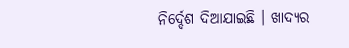ନିର୍ଦ୍ଦେଶ ଦିଆଯାଇଛି । ଖାଦ୍ୟର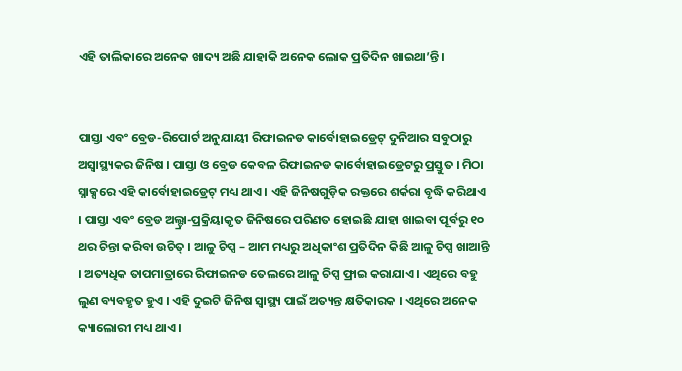ଏହି ତାଲିକାରେ ଅନେକ ଖାଦ୍ୟ ଅଛି ଯାହାକି ଅନେକ ଲୋକ ପ୍ରତିଦିନ ଖାଇଥା’ନ୍ତି ।


ପାସ୍ତା ଏବଂ ବ୍ରେଡ-ରିପୋର୍ଟ ଅନୁଯାୟୀ ରିଫାଇନଡ କାର୍ବୋହାଇଡ୍ରେଟ୍ ଦୁନିଆର ସବୁଠାରୁ ଅସ୍ୱାସ୍ଥ୍ୟକର ଜିନିଷ । ପାସ୍ତା ଓ ବ୍ରେଡ କେବଳ ରିଫାଇନଡ କାର୍ବୋହାଇଡ୍ରେଟରୁ ପ୍ରସ୍ତୁତ । ମିଠା ସ୍ନାକ୍ସରେ ଏହି କାର୍ବୋହାଇଡ୍ରେଟ୍ ମଧ୍ୟ ଥାଏ । ଏହି ଜିନିଷଗୁଡ଼ିକ ରକ୍ତରେ ଶର୍କରା ବୃଦ୍ଧି କରିଥାଏ । ପାସ୍ତା ଏବଂ ବ୍ରେଡ ଅଲ୍ଟ୍ରା-ପ୍ରକ୍ରିୟାକୃତ ଜିନିଷରେ ପରିଣତ ହୋଇଛି ଯାହା ଖାଇବା ପୂର୍ବରୁ ୧୦ ଥର ଚିନ୍ତା କରିବା ଉଚିତ୍ । ଆଳୁ ଚିପ୍ସ – ଆମ ମଧ୍ୟରୁ ଅଧିକାଂଶ ପ୍ରତିଦିନ କିଛି ଆଳୁ ଚିପ୍ସ ଖାଆନ୍ତି । ଅତ୍ୟଧିକ ତାପମାତ୍ରାରେ ରିଫାଇନଡ ତେଲରେ ଆଳୁ ଚିପ୍ସ ଫ୍ରାଇ କରାଯାଏ । ଏଥିରେ ବହୁ ଲୁଣ ବ୍ୟବହୃତ ହୁଏ । ଏହି ଦୁଇଟି ଜିନିଷ ସ୍ୱାସ୍ଥ୍ୟ ପାଇଁ ଅତ୍ୟନ୍ତ କ୍ଷତିକାରକ । ଏଥିରେ ଅନେକ କ୍ୟାଲୋରୀ ମଧ୍ୟ ଥାଏ ।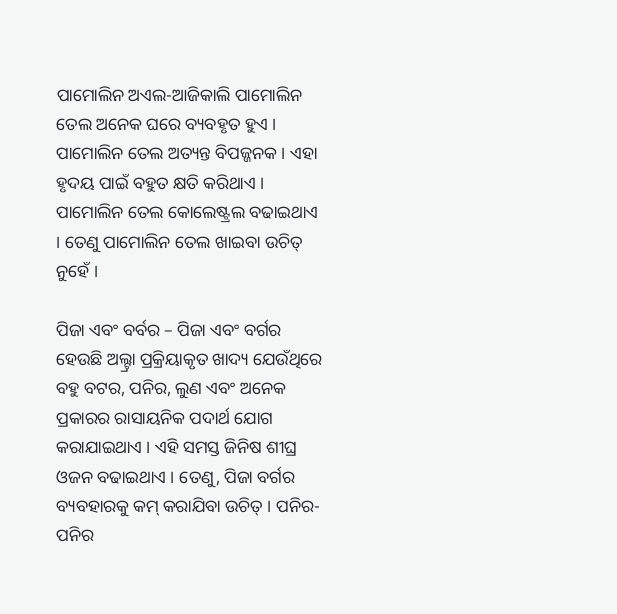ପାମୋଲିନ ଅଏଲ-ଆଜିକାଲି ପାମୋଲିନ ତେଲ ଅନେକ ଘରେ ବ୍ୟବହୃତ ହୁଏ । ପାମୋଲିନ ତେଲ ଅତ୍ୟନ୍ତ ବିପଜ୍ଜନକ । ଏହା ହୃଦୟ ପାଇଁ ବହୁତ କ୍ଷତି କରିଥାଏ । ପାମୋଲିନ ତେଲ କୋଲେଷ୍ଟ୍ରଲ ବଢାଇଥାଏ । ତେଣୁ ପାମୋଲିନ ତେଲ ଖାଇବା ଉଚିତ୍ ନୁହେଁ ।

ପିଜା ଏବଂ ବର୍ବର – ପିଜା ଏବଂ ବର୍ଗର ହେଉଛି ଅଲ୍ଟ୍ରା ପ୍ରକ୍ରିୟାକୃତ ଖାଦ୍ୟ ଯେଉଁଥିରେ ବହୁ ବଟର, ପନିର, ଲୁଣ ଏବଂ ଅନେକ ପ୍ରକାରର ରାସାୟନିକ ପଦାର୍ଥ ଯୋଗ କରାଯାଇଥାଏ । ଏହି ସମସ୍ତ ଜିନିଷ ଶୀଘ୍ର ଓଜନ ବଢାଇଥାଏ । ତେଣୁ, ପିଜା ବର୍ଗର ବ୍ୟବହାରକୁ କମ୍ କରାଯିବା ଉଚିତ୍ । ପନିର- ପନିର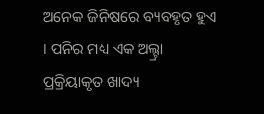ଅନେକ ଜିନିଷରେ ବ୍ୟବହୃତ ହୁଏ । ପନିର ମଧ୍ୟ ଏକ ଅଲ୍ଟ୍ରା ପ୍ରକ୍ରିୟାକୃତ ଖାଦ୍ୟ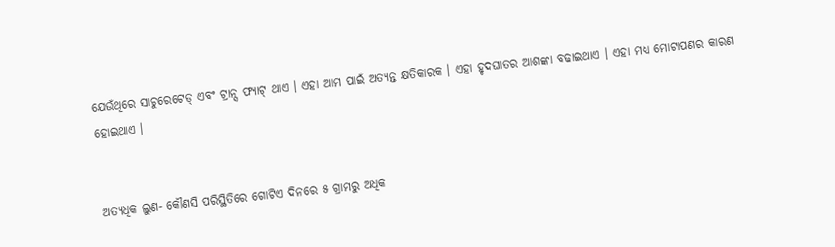ଯେଉଁଥିରେ ସାଚୁରେଟେଡ୍ ଏବଂ ଟ୍ରାନ୍ସ ଫ୍ୟାଟ୍ ଥାଏ । ଏହା ଆମ ପାଇଁ ଅତ୍ୟନ୍ତ କ୍ଷତିକାରକ । ଏହା ହୃଦଘାତର ଆଶଙ୍କା ବଢାଇଥାଏ । ଏହା ମଧ୍ୟ ମୋଟାପଣର କାରଣ ହୋଇଥାଏ ।


ଅତ୍ୟଧିକ ଲୁଣ- କୌଣସି ପରିସ୍ଥିତିରେ ଗୋଟିଏ ଦିନରେ ୫ ଗ୍ରାମରୁ ଅଧିକ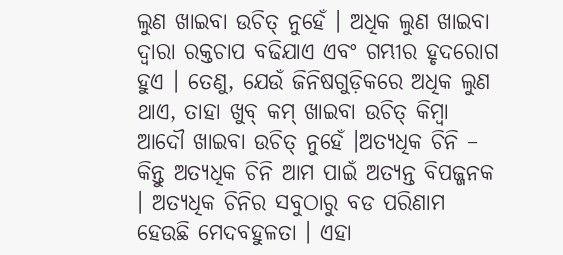ଲୁଣ ଖାଇବା ଉଚିତ୍ ନୁହେଁ । ଅଧିକ ଲୁଣ ଖାଇବା ଦ୍ୱାରା ରକ୍ତଚାପ ବଢିଯାଏ ଏବଂ ଗମ୍ଭୀର ହୃଦରୋଗ ହୁଏ । ତେଣୁ, ଯେଉଁ ଜିନିଷଗୁଡ଼ିକରେ ଅଧିକ ଲୁଣ ଥାଏ, ତାହା ଖୁବ୍ କମ୍ ଖାଇବା ଉଚିତ୍ କିମ୍ବା ଆଦୌ ଖାଇବା ଉଚିତ୍ ନୁହେଁ ।ଅତ୍ୟଧିକ ଚିନି – କିନ୍ତୁ ଅତ୍ୟଧିକ ଚିନି ଆମ ପାଇଁ ଅତ୍ୟନ୍ତ ବିପଜ୍ଜନକ । ଅତ୍ୟଧିକ ଚିନିର ସବୁଠାରୁ ବଡ ପରିଣାମ ହେଉଛି ମେଦବହୁଳତା । ଏହା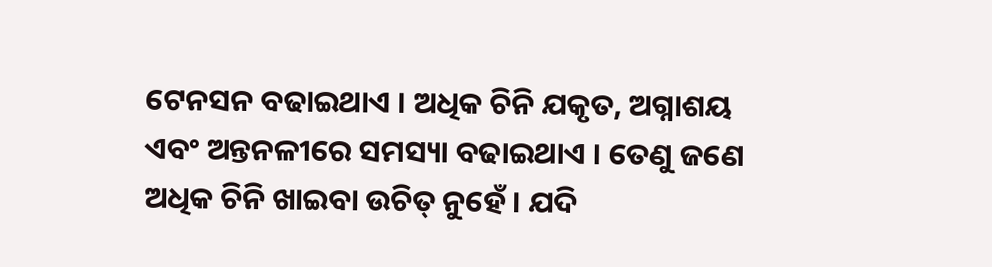ଟେନସନ ବଢାଇଥାଏ । ଅଧିକ ଚିନି ଯକୃତ, ଅଗ୍ନାଶୟ ଏବଂ ଅନ୍ତନଳୀରେ ସମସ୍ୟା ବଢାଇଥାଏ । ତେଣୁ ଜଣେ ଅଧିକ ଚିନି ଖାଇବା ଉଚିତ୍ ନୁହେଁ । ଯଦି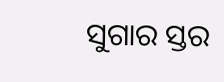ସୁଗାର ସ୍ତର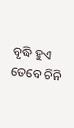ବୃଦ୍ଧି ହୁଏ ତେବେ ଚିନି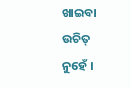ଖାଇବା ଉଚିତ୍ ନୁହେଁ ।